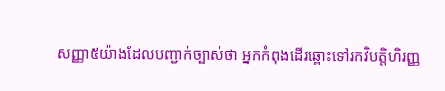សញ្ញា៥យ៉ាងដែលបញ្ជាក់ច្បាស់ថា អ្នកកំពុងដើរឆ្ពោះទៅរកវិបត្តិហិរញ្ញ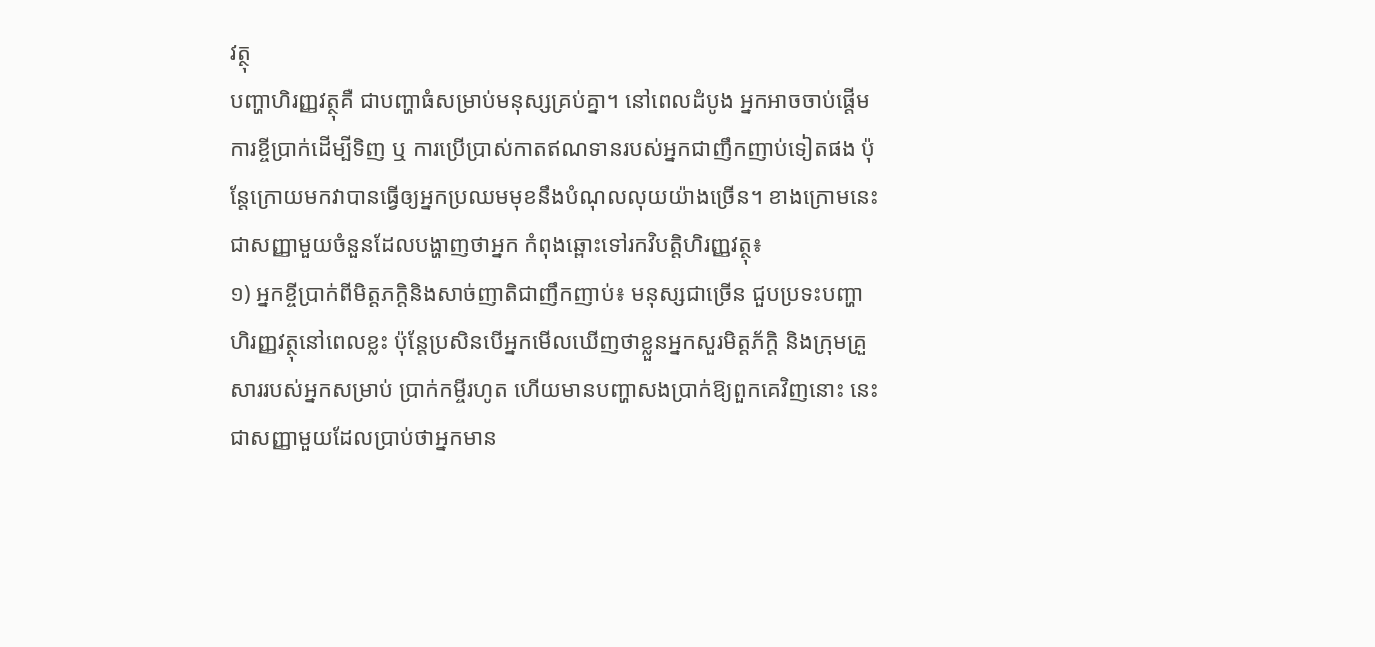វត្ថុ
បញ្ហាហិរញ្ញវត្ថុគឺ ជាបញ្ហាធំសម្រាប់មនុស្សគ្រប់គ្នា។ នៅពេលដំបូង អ្នកអាចចាប់ផ្ដើមការខ្ចីប្រាក់ដើម្បីទិញ ឬ ការប្រើប្រាស់កាតឥណទានរបស់អ្នកជាញឹកញាប់ទៀតផង ប៉ុន្តែក្រោយមកវាបានធ្វើឲ្យអ្នកប្រឈមមុខនឹងបំណុលលុយយ៉ាងច្រើន។ ខាងក្រោមនេះជាសញ្ញាមួយចំនួនដែលបង្ហាញថាអ្នក កំពុងឆ្ពោះទៅរកវិបត្តិហិរញ្ញវត្ថុ៖
១) អ្នកខ្ចីប្រាក់ពីមិត្តភក្តិនិងសាច់ញាតិជាញឹកញាប់៖ មនុស្សជាច្រើន ជួបប្រទះបញ្ហាហិរញ្ញវត្ថុនៅពេលខ្លះ ប៉ុន្តែប្រសិនបើអ្នកមើលឃើញថាខ្លួនអ្នកសួរមិត្តភ័ក្ដិ និងក្រុមគ្រួសាររបស់អ្នកសម្រាប់ ប្រាក់កម្ចីរហូត ហើយមានបញ្ហាសងប្រាក់ឱ្យពួកគេវិញនោះ នេះជាសញ្ញាមួយដែលប្រាប់ថាអ្នកមាន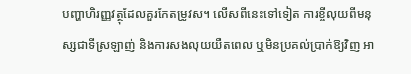បញ្ហាហិរញ្ញវត្ថុដែលគួរកែតម្រូវស។ លើសពីនេះទៅទៀត ការខ្ចីលុយពីមនុស្សជាទីស្រឡាញ់ និងការសងលុយយឺតពេល ឬមិនប្រគល់ប្រាក់ឱ្យវិញ អា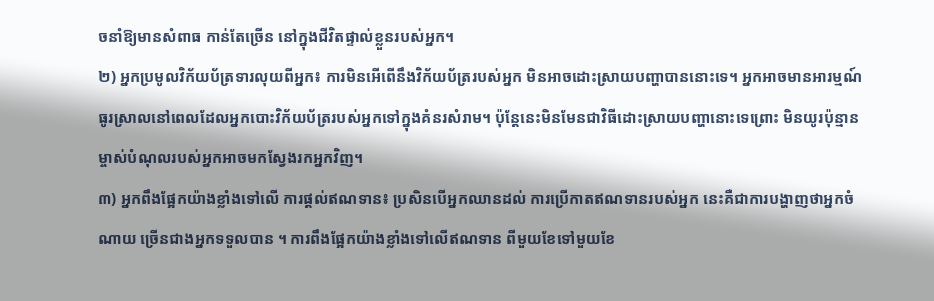ចនាំឱ្យមានសំពាធ កាន់តែច្រើន នៅក្នុងជីវិតផ្ទាល់ខ្លួនរបស់អ្នក។
២) អ្នកប្រមូលវិក័យប័ត្រទារលុយពីអ្នក៖ ការមិនអើពើនឹងវិក័យប័ត្ររបស់អ្នក មិនអាចដោះស្រាយបញ្ហាបាននោះទេ។ អ្នកអាចមានអារម្មណ៍ធូរស្រាលនៅពេលដែលអ្នកបោះវិក័យប័ត្ររបស់អ្នកទៅក្នុងគំនរសំរាម។ ប៉ុន្តែនេះមិនមែនជាវិធីដោះស្រាយបញ្ហានោះទេព្រោះ មិនយូរប៉ុន្មាន ម្ចាស់បំណុលរបស់អ្នកអាចមកស្វែងរកអ្នកវិញ។
៣) អ្នកពឹងផ្អែកយ៉ាងខ្លាំងទៅលើ ការផ្ដល់ឥណទាន៖ ប្រសិនបើអ្នកឈានដល់ ការប្រើកាតឥណទានរបស់អ្នក នេះគឺជាការបង្ហាញថាអ្នកចំណាយ ច្រើនជាងអ្នកទទួលបាន ។ ការពឹងផ្អែកយ៉ាងខ្លាំងទៅលើឥណទាន ពីមួយខែទៅមួយខែ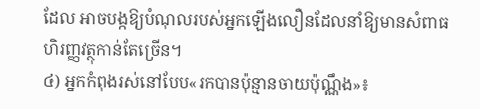ដែល អាចបង្កឱ្យបំណុលរបស់អ្នកឡើងលឿនដែលនាំឱ្យមានសំពាធហិរញ្ញវត្ថុកាន់តែច្រើន។
៤) អ្នកកំពុងរស់នៅបែប«រកបានប៉ុន្មានចាយប៉ុណ្ណឹង»៖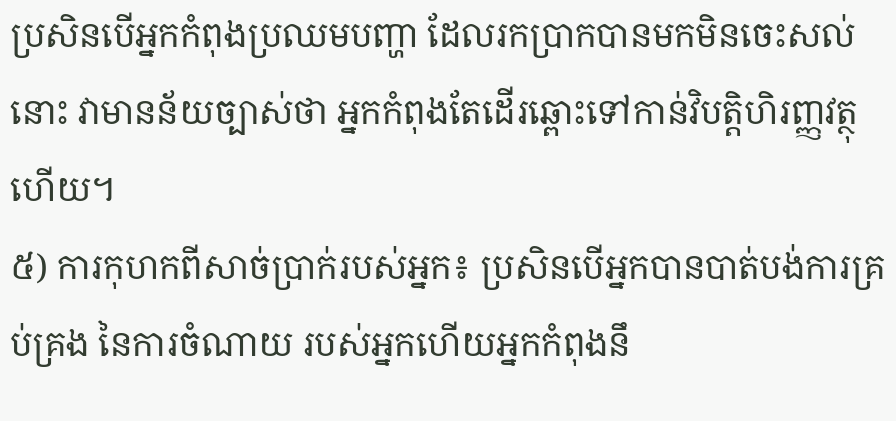ប្រសិនបើអ្នកកំពុងប្រឈមបញ្ហា ដែលរកប្រាកបានមកមិនចេះសល់នោះ វាមានន័យច្បាស់ថា អ្នកកំពុងតែដើរឆ្ពោះទៅកាន់វិបត្តិហិរញ្ញវត្ថុហើយ។
៥) ការកុហកពីសាច់ប្រាក់របស់អ្នក៖ ប្រសិនបើអ្នកបានបាត់បង់ការគ្រប់គ្រង នៃការចំណាយ របស់អ្នកហើយអ្នកកំពុងនឹ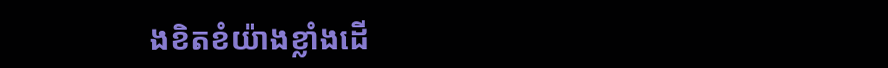ងខិតខំយ៉ាងខ្លាំងដើ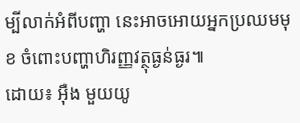ម្បីលាក់អំពីបញ្ហា នេះអាចអោយអ្នកប្រឈមមុខ ចំពោះបញ្ហាហិរញ្ញវត្ថុធ្ងន់ធ្ងរ៕
ដោយ៖ អ៊ឺង មួយយូ